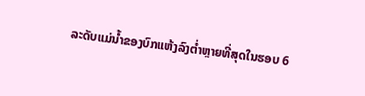ລະດັບແມ່ນໍ້າຂອງບົກແຫ້ງລົງຕໍ່າຫຼາຍທີ່ສຸດໃນຮອບ 6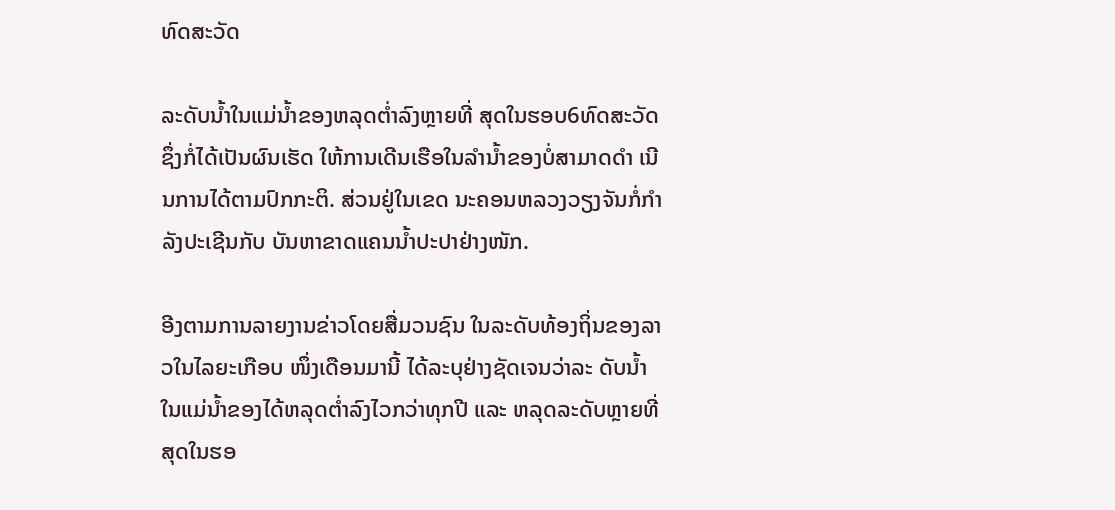ທົດສະວັດ

ລະດັບນໍ້າໃນແມ່ນໍ້າຂອງຫລຸດຕໍ່າລົງຫຼາຍທີ່ ສຸດໃນຮອບ6ທົດສະວັດຊຶ່ງກໍ່ໄດ້ເປັນຜົນເຮັດ ໃຫ້ການເດີນເຮືອໃນລໍານໍ້າຂອງບໍ່ສາມາດດຳ ເນີນການໄດ້ຕາມປົກກະຕິ. ສ່ວນຢູ່ໃນເຂດ ນະຄອນຫລວງວຽງຈັນກໍ່ກໍາລັງປະເຊີນກັບ ບັນຫາຂາດແຄນນໍ້າປະປາຢ່າງໜັກ.

ອີງຕາມການລາຍງານຂ່າວໂດຍສື່ມວນຊົນ ໃນລະດັບທ້ອງຖິ່ນຂອງລາວໃນໄລຍະເກືອບ ໜຶ່ງເດືອນມານີ້ ໄດ້ລະບຸຢ່າງຊັດເຈນວ່າລະ ດັບນໍ້າໃນແມ່ນໍ້າຂອງໄດ້ຫລຸດຕໍ່າລົງໄວກວ່າທຸກປີ ແລະ ຫລຸດລະດັບຫຼາຍທີ່ສຸດໃນຮອ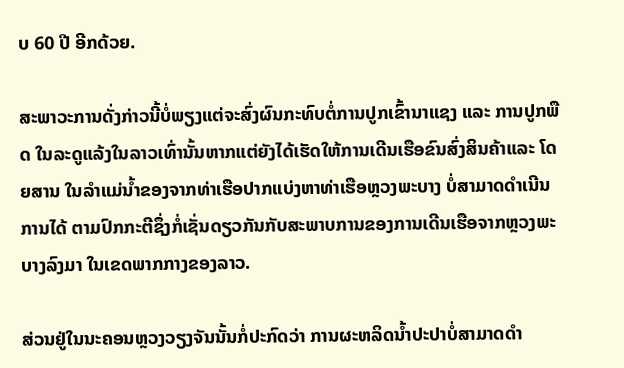ບ 60 ປີ ອີກດ້ວຍ.

ສະພາວະການດັ່ງກ່າວນີ້ບໍ່ພຽງແຕ່ຈະສົ່ງຜົນກະທົບຕໍ່ການປູກເຂົ້ານາແຊງ ແລະ ການປູກພືດ ໃນລະດູແລ້ງໃນລາວເທົ່ານັ້ນຫາກແຕ່ຍັງໄດ້ເຮັດໃຫ້ການເດີນເຮືອຂົນສົ່ງສິນຄ້າແລະ ໂດຍສານ ໃນລຳແມ່ນໍ້າຂອງຈາກທ່າເຮືອປາກແບ່ງຫາທ່າເຮືອຫຼວງພະບາງ ບໍ່ສາມາດດຳເນີນການໄດ້ ຕາມປົກກະຕີຊຶ່ງກໍ່ເຊັ່ນດຽວກັນກັບສະພາບການຂອງການເດີນເຮືອຈາກຫຼວງພະບາງລົງມາ ໃນເຂດພາກກາງຂອງລາວ.

ສ່ວນຢູ່ໃນນະຄອນຫຼວງວຽງຈັນນັ້ນກໍ່ປະກົດວ່າ ການຜະຫລິດນໍ້າປະປາບໍ່ສາມາດດຳ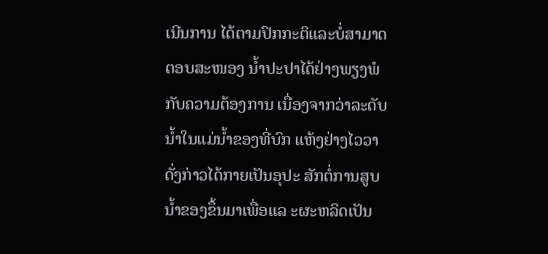ເນີນການ ໄດ້ຕາມປົກກະຕິແລະບໍ່ສາມາດຕອບສະໜອງ ນໍ້າປະປາໄດ້ຢ່າງພຽງພໍກັບຄວາມຕ້ອງການ ເນື່ອງຈາກວ່າລະດັບນໍ້າໃນແມ່ນໍ້າຂອງທີ່ບົກ ແຫ້ງຢ່າງໄວວາດັ່ງກ່າວໄດ້ກາຍເປັນອຸປະ ສັກຕໍ່ການສູບນໍ້າຂອງຂຶ້ນມາເພື່ອແລ ະຜະຫລິດເປັນ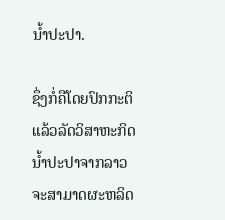ນໍ້າປະປາ.

ຊຶ່ງກໍ່ຄືໂດຍປົກກະຕິແລ້ວລັດວິສາຫະກິດ ນໍ້າປະປາຈາກລາວຈະສາມາດຜະຫລິດ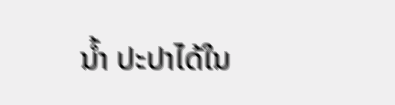ນໍ້າ ປະປາໄດ້ໃນ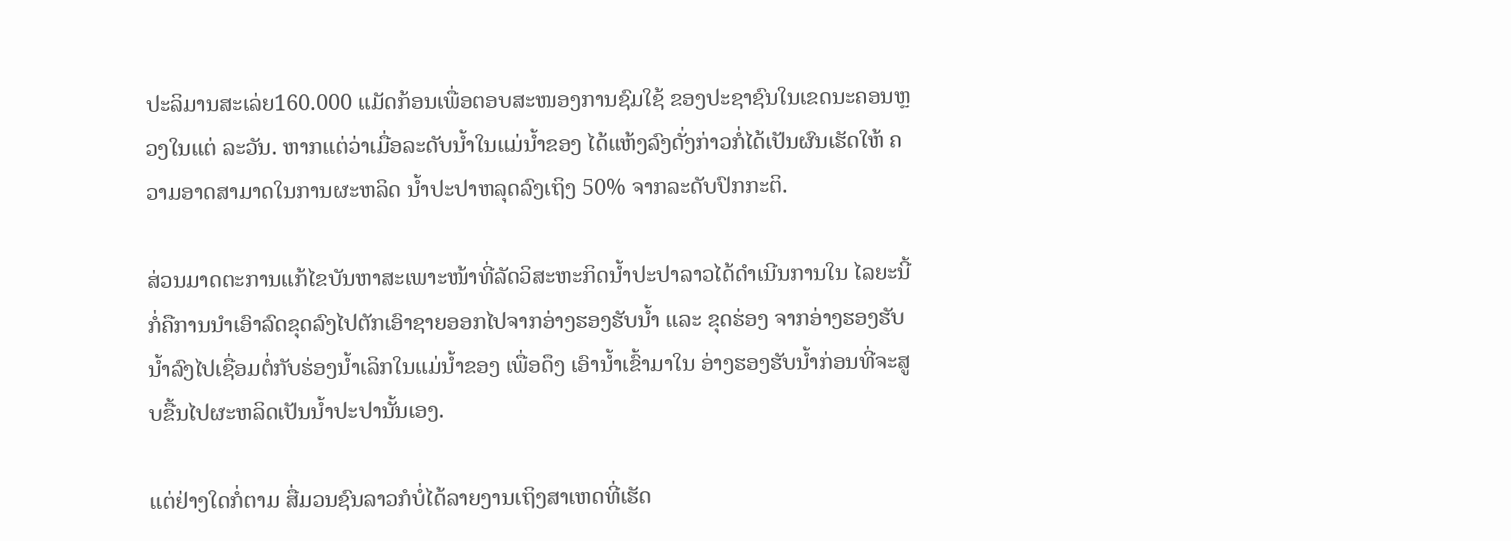ປະລິມານສະເລ່ຍ160.000 ແມັດກ້ອນເພື່ອຕອບສະໜອງການຊົມໃຊ້ ຂອງປະຊາຊົນໃນເຂດນະຄອນຫຼວງໃນແຕ່ ລະວັນ. ຫາກແຕ່ວ່າເມື່ອລະດັບນໍ້າໃນແມ່ນໍ້າຂອງ ໄດ້ແຫ້ງລົງດັ່ງກ່າວກໍ່ໄດ້ເປັນຜົນເຮັດໃຫ້ ຄວາມອາດສາມາດໃນການຜະຫລິດ ນໍ້າປະປາຫລຸດລົງເຖິງ 50% ຈາກລະດັບປົກກະຕິ.

ສ່ວນມາດຕະການແກ້ໄຂບັນຫາສະເພາະໜ້າທີ່ລັດວິສະຫະກິດນໍ້າປະປາລາວໄດ້ດຳເນີນການໃນ ໄລຍະນີ້ກໍ່ຄືການນຳເອົາລົດຂຸດລົງໄປຕັກເອົາຊາຍອອກໄປຈາກອ່າງຮອງຮັບນໍ້າ ແລະ ຂຸດຮ່ອງ ຈາກອ່າງຮອງຮັບນໍ້າລົງໄປເຊື່ອມຕໍ່ກັບຮ່ອງນໍ້າເລິກໃນແມ່ນໍ້າຂອງ ເພື່ອດຶງ ເອົານໍ້າເຂົ້າມາໃນ ອ່າງຮອງຮັບນໍ້າກ່ອນທີ່ຈະສູບຂື້ນໄປຜະຫລິດເປັນນໍ້າປະປານັ້ນເອງ.

ແຕ່ຢ່າງໃດກໍ່ຕາມ ສື່ມວນຊົນລາວກໍບໍ່ໄດ້ລາຍງານເຖິງສາເຫດທີ່ເຮັດ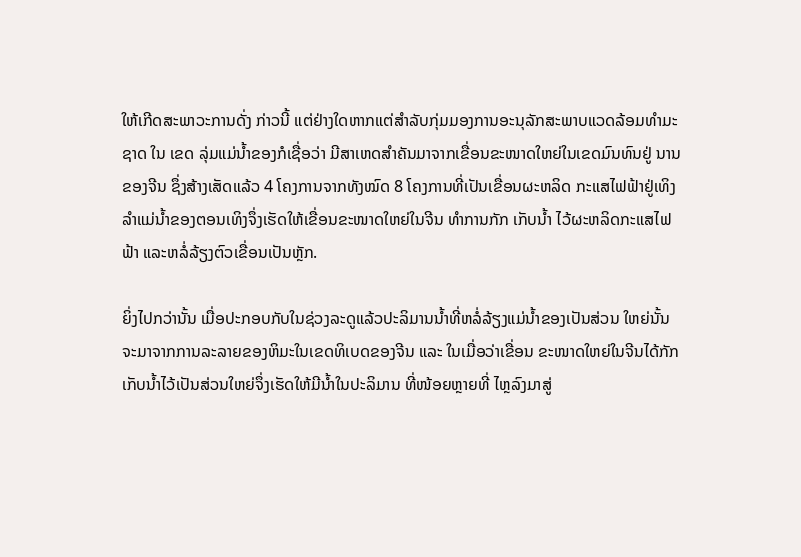ໃຫ້ເກີດສະພາວະການດັ່ງ ກ່າວນີ້ ແຕ່ຢ່າງໃດຫາກແຕ່ສຳລັບກຸ່ມມອງການອະນຸລັກສະພາບແວດລ້ອມທຳມະຊາດ ໃນ ເຂດ ລຸ່ມແມ່ນໍ້າຂອງກໍເຊື່ອວ່າ ມີສາເຫດສຳຄັນມາຈາກເຂື່ອນຂະໜາດໃຫຍ່ໃນເຂດມົນທົນຢູ່ ນານຂອງຈີນ ຊຶ່ງສ້າງເສັດແລ້ວ 4 ໂຄງການຈາກທັງໝົດ 8 ໂຄງການທີ່ເປັນເຂື່ອນຜະຫລິດ ກະແສໄຟຟ້າຢູ່ເທິງລຳແມ່ນໍ້າຂອງຕອນເທິງຈຶ່ງເຮັດໃຫ້ເຂື່ອນຂະໜາດໃຫຍ່ໃນຈີນ ທຳການກັກ ເກັບນໍ້າ ໄວ້ຜະຫລິດກະແສໄຟຟ້າ ແລະຫລໍ່ລ້ຽງຕົວເຂື່ອນເປັນຫຼັກ.

ຍິ່ງໄປກວ່ານັ້ນ ເມື່ອປະກອບກັບໃນຊ່ວງລະດູແລ້ວປະລິມານນໍ້າທີ່ຫລໍ່ລ້ຽງແມ່ນໍ້າຂອງເປັນສ່ວນ ໃຫຍ່ນັ້ນ ຈະມາຈາກການລະລາຍຂອງຫິມະໃນເຂດທິເບດຂອງຈີນ ແລະ ໃນເມື່ອວ່າເຂື່ອນ ຂະໜາດໃຫຍ່ໃນຈີນໄດ້ກັກເກັບນໍ້າໄວ້ເປັນສ່ວນໃຫຍ່ຈຶ່ງເຮັດໃຫ້ມີນໍ້າໃນປະລິມານ ທີ່ໜ້ອຍຫຼາຍທີ່ ໄຫຼລົງມາສູ່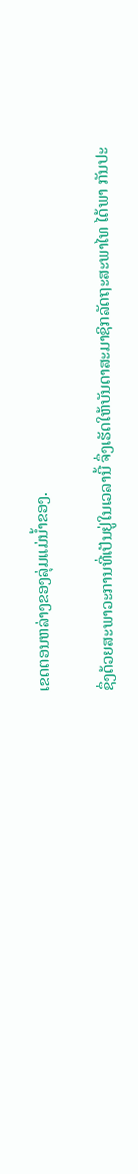ເຂດຕອນຫລ່າງຂອງລຸ່ມແມ່ນໍ້າຂອງ.

ຊຶ່ງດ້ວຍສະພາວະການທີ່ເປັນຢູ່ໃນເວລານີ້ ຈຶ່ງເຮັດໃຫ້ບັນດາສະມາຊິກລັດຖະສະພາໄທ ໄດ້ພາ ກັນປະ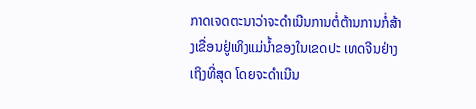ກາດເຈດຕະນາວ່າຈະດຳເນີນການຕໍ່ຕ້ານການກໍ່ສ້າງເຂື່ອນຢູ່ເທິງແມ່ນໍ້າຂອງໃນເຂດປະ ເທດຈີນຢ່າງເຖິງທີ່ສຸດ ໂດຍຈະດຳເນີນ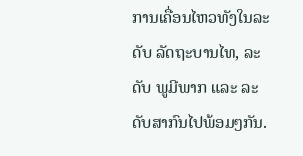ການເຄື່ອນໄຫວທັງໃນລະດັບ ລັດຖະບານໄທ, ລະດັບ ພູມີພາກ ແລະ ລະດັບສາກົນໄປພ້ອມໆກັນ.